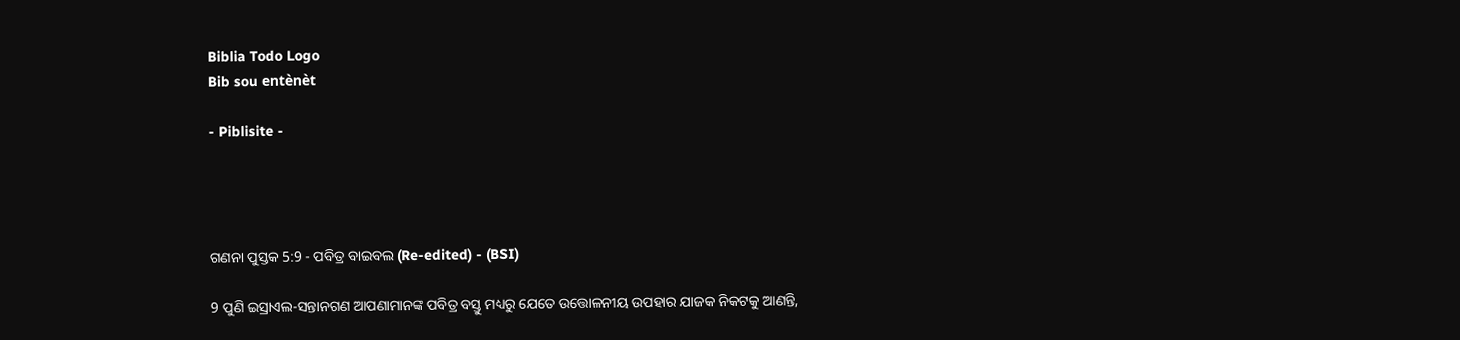Biblia Todo Logo
Bib sou entènèt

- Piblisite -




ଗଣନା ପୁସ୍ତକ 5:9 - ପବିତ୍ର ବାଇବଲ (Re-edited) - (BSI)

9 ପୁଣି ଇସ୍ରାଏଲ-ସନ୍ତାନଗଣ ଆପଣାମାନଙ୍କ ପବିତ୍ର ବସ୍ତୁ ମଧ୍ୟରୁ ଯେତେ ଉତ୍ତୋଳନୀୟ ଉପହାର ଯାଜକ ନିକଟକୁ ଆଣନ୍ତି,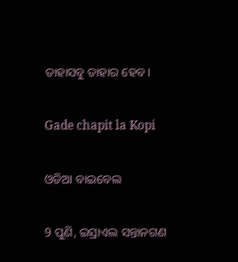ତାହାସବୁ ତାହାର ହେବ।

Gade chapit la Kopi

ଓଡିଆ ବାଇବେଲ

9 ପୁଣି, ଇସ୍ରାଏଲ ସନ୍ତାନଗଣ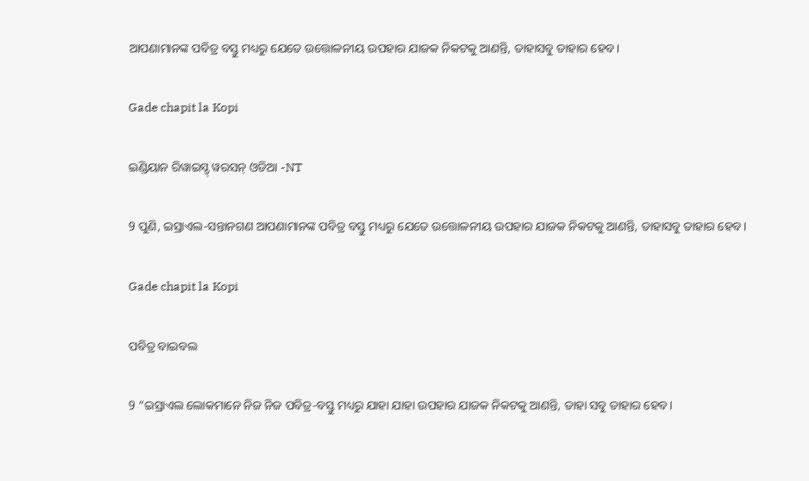ଆପଣାମାନଙ୍କ ପବିତ୍ର ବସ୍ତୁ ମଧ୍ୟରୁ ଯେତେ ଉତ୍ତୋଳନୀୟ ଉପହାର ଯାଜକ ନିକଟକୁ ଆଣନ୍ତି, ତାହାସବୁ ତାହାର ହେବ।

Gade chapit la Kopi

ଇଣ୍ଡିୟାନ ରିୱାଇସ୍ଡ୍ ୱରସନ୍ ଓଡିଆ -NT

9 ପୁଣି, ଇସ୍ରାଏଲ-ସନ୍ତାନଗଣ ଆପଣାମାନଙ୍କ ପବିତ୍ର ବସ୍ତୁ ମଧ୍ୟରୁ ଯେତେ ଉତ୍ତୋଳନୀୟ ଉପହାର ଯାଜକ ନିକଟକୁ ଆଣନ୍ତି, ତାହାସବୁ ତାହାର ହେବ।

Gade chapit la Kopi

ପବିତ୍ର ବାଇବଲ

9 “ଇସ୍ରାଏଲ ଲୋକମାନେ ନିଜ ନିଜ ପବିତ୍ର-ବସ୍ତୁ ମଧ୍ୟରୁ ଯାହା ଯାହା ଉପହାର ଯାଜକ ନିକଟକୁ ଆଣନ୍ତି, ତାହା ସବୁ ତାହାର ହେବ।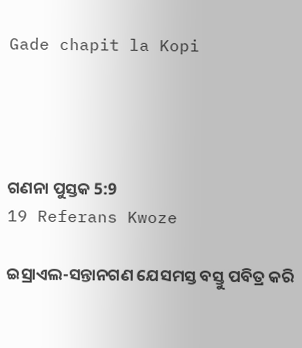Gade chapit la Kopi




ଗଣନା ପୁସ୍ତକ 5:9
19 Referans Kwoze

ଇସ୍ରାଏଲ-ସନ୍ତାନଗଣ ଯେସମସ୍ତ ବସ୍ତୁ ପବିତ୍ର କରି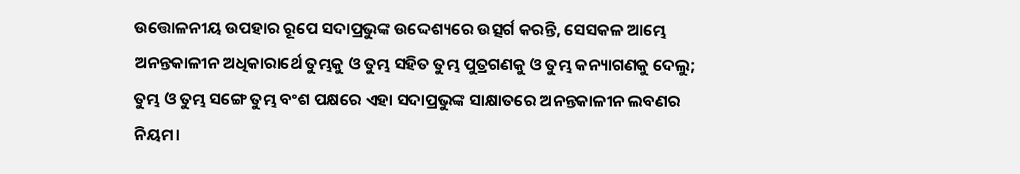ଉତ୍ତୋଳନୀୟ ଉପହାର ରୂପେ ସଦାପ୍ରଭୁଙ୍କ ଉଦ୍ଦେଶ୍ୟରେ ଉତ୍ସର୍ଗ କରନ୍ତି, ସେସକଳ ଆମ୍ଭେ ଅନନ୍ତକାଳୀନ ଅଧିକାରାର୍ଥେ ତୁମ୍ଭକୁ ଓ ତୁମ୍ଭ ସହିତ ତୁମ୍ଭ ପୁତ୍ରଗଣକୁ ଓ ତୁମ୍ଭ କନ୍ୟାଗଣକୁ ଦେଲୁ; ତୁମ୍ଭ ଓ ତୁମ୍ଭ ସଙ୍ଗେ ତୁମ୍ଭ ବଂଶ ପକ୍ଷରେ ଏହା ସଦାପ୍ରଭୁଙ୍କ ସାକ୍ଷାତରେ ଅନନ୍ତକାଳୀନ ଲବଣର ନିୟମ।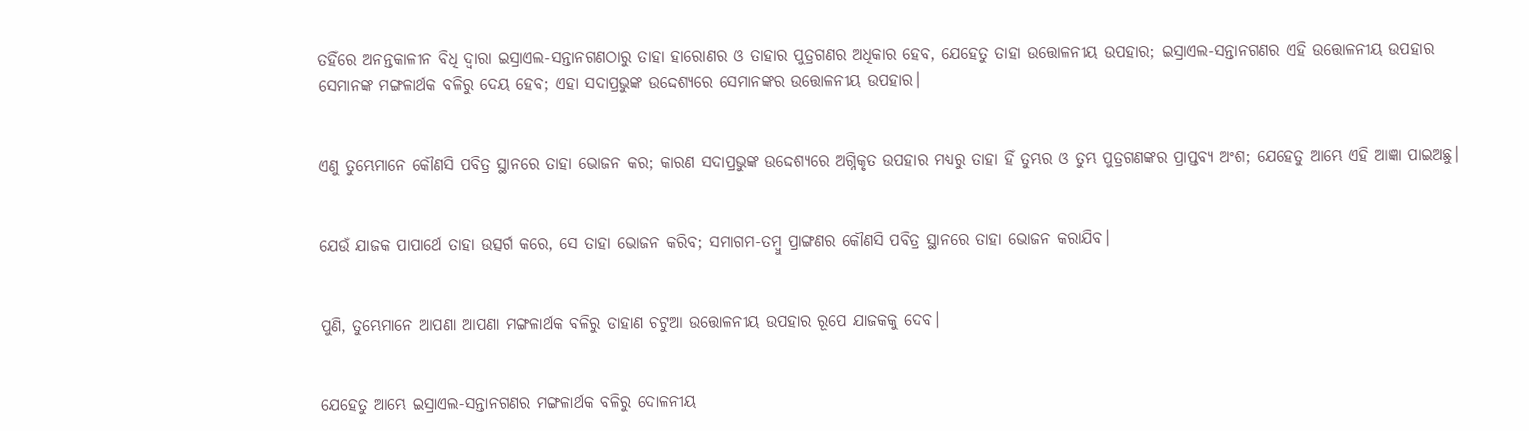ତହିଁରେ ଅନନ୍ତକାଳୀନ ବିଧି ଦ୍ଵାରା ଇସ୍ରାଏଲ-ସନ୍ତାନଗଣଠାରୁ ତାହା ହାରୋଣର ଓ ତାହାର ପୁତ୍ରଗଣର ଅଧିକାର ହେବ, ଯେହେତୁ ତାହା ଉତ୍ତୋଳନୀୟ ଉପହାର; ଇସ୍ରାଏଲ-ସନ୍ତାନଗଣର ଏହି ଉତ୍ତୋଳନୀୟ ଉପହାର ସେମାନଙ୍କ ମଙ୍ଗଳାର୍ଥକ ବଳିରୁ ଦେୟ ହେବ; ଏହା ସଦାପ୍ରଭୁଙ୍କ ଉଦ୍ଦେଶ୍ୟରେ ସେମାନଙ୍କର ଉତ୍ତୋଳନୀୟ ଉପହାର।


ଏଣୁ ତୁମ୍ଭେମାନେ କୌଣସି ପବିତ୍ର ସ୍ଥାନରେ ତାହା ଭୋଜନ କର; କାରଣ ସଦାପ୍ରଭୁଙ୍କ ଉଦ୍ଦେଶ୍ୟରେ ଅଗ୍ନିକୃତ ଉପହାର ମଧ୍ୟରୁ ତାହା ହିଁ ତୁମ୍ଭର ଓ ତୁମ୍ଭ ପୁତ୍ରଗଣଙ୍କର ପ୍ରାପ୍ତବ୍ୟ ଅଂଶ; ଯେହେତୁ ଆମ୍ଭେ ଏହି ଆଜ୍ଞା ପାଇଅଛୁ।


ଯେଉଁ ଯାଜକ ପାପାର୍ଥେ ତାହା ଉତ୍ସର୍ଗ କରେ, ସେ ତାହା ଭୋଜନ କରିବ; ସମାଗମ-ତମ୍ଵୁ ପ୍ରାଙ୍ଗଣର କୌଣସି ପବିତ୍ର ସ୍ଥାନରେ ତାହା ଭୋଜନ କରାଯିବ।


ପୁଣି, ତୁମ୍ଭେମାନେ ଆପଣା ଆପଣା ମଙ୍ଗଳାର୍ଥକ ବଳିରୁ ଡାହାଣ ଚଟୁଆ ଉତ୍ତୋଳନୀୟ ଉପହାର ରୂପେ ଯାଜକକୁ ଦେବ।


ଯେହେତୁ ଆମ୍ଭେ ଇସ୍ରାଏଲ-ସନ୍ତାନଗଣର ମଙ୍ଗଳାର୍ଥକ ବଳିରୁ ଦୋଳନୀୟ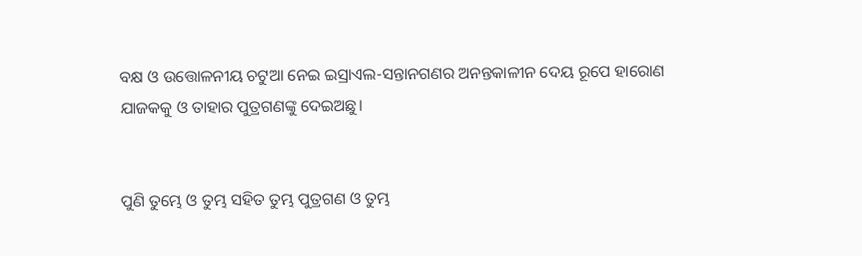ବକ୍ଷ ଓ ଉତ୍ତୋଳନୀୟ ଚଟୁଆ ନେଇ ଇସ୍ରାଏଲ-ସନ୍ତାନଗଣର ଅନନ୍ତକାଳୀନ ଦେୟ ରୂପେ ହାରୋଣ ଯାଜକକୁ ଓ ତାହାର ପୁତ୍ରଗଣଙ୍କୁ ଦେଇଅଛୁ।


ପୁଣି ତୁମ୍ଭେ ଓ ତୁମ୍ଭ ସହିତ ତୁମ୍ଭ ପୁତ୍ରଗଣ ଓ ତୁମ୍ଭ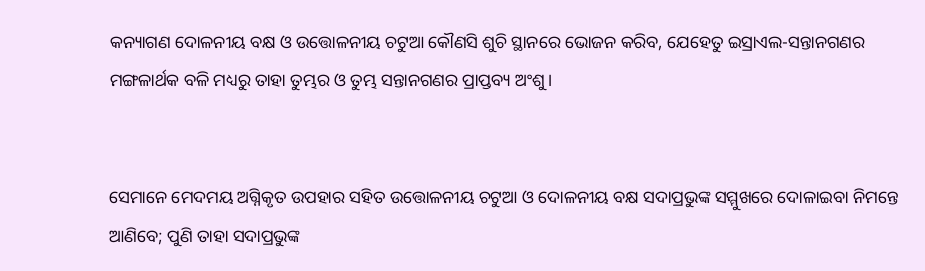କନ୍ୟାଗଣ ଦୋଳନୀୟ ବକ୍ଷ ଓ ଉତ୍ତୋଳନୀୟ ଚଟୁଆ କୌଣସି ଶୁଚି ସ୍ଥାନରେ ଭୋଜନ କରିବ, ଯେହେତୁ ଇସ୍ରାଏଲ-ସନ୍ତାନଗଣର ମଙ୍ଗଳାର୍ଥକ ବଳି ମଧ୍ୟରୁ ତାହା ତୁମ୍ଭର ଓ ତୁମ୍ଭ ସନ୍ତାନଗଣର ପ୍ରାପ୍ତବ୍ୟ ଅଂଶୁ।


ସେମାନେ ମେଦମୟ ଅଗ୍ନିକୃତ ଉପହାର ସହିତ ଉତ୍ତୋଳନୀୟ ଚଟୁଆ ଓ ଦୋଳନୀୟ ବକ୍ଷ ସଦାପ୍ରଭୁଙ୍କ ସମ୍ମୁଖରେ ଦୋଳାଇବା ନିମନ୍ତେ ଆଣିବେ; ପୁଣି ତାହା ସଦାପ୍ରଭୁଙ୍କ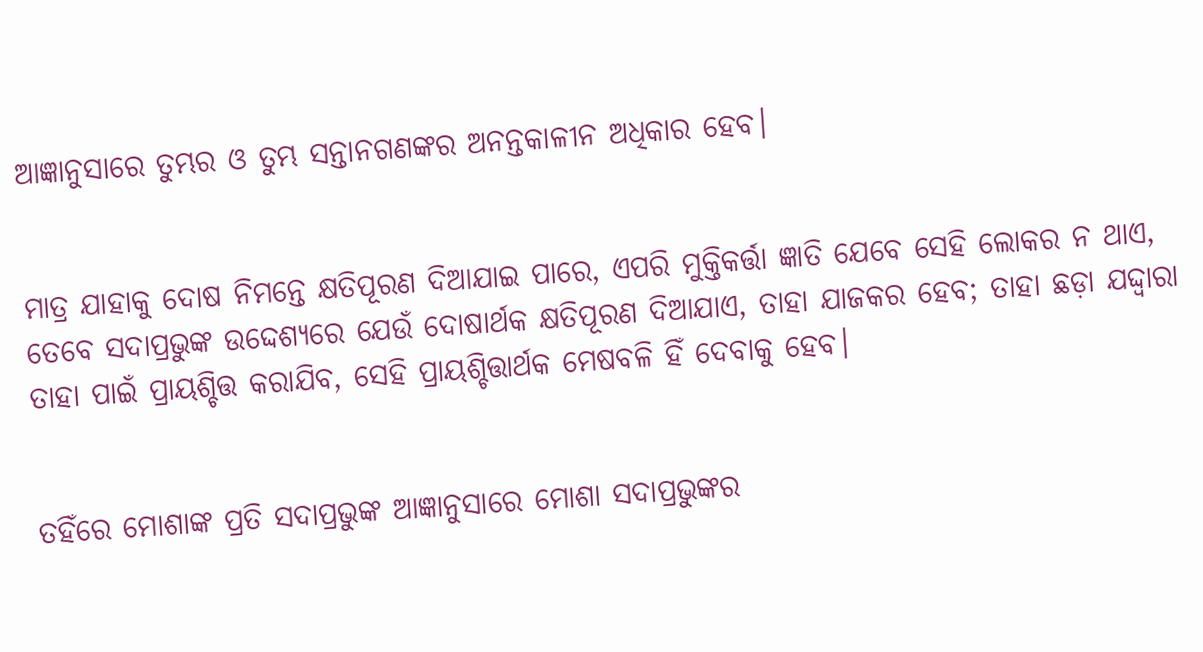ଆଜ୍ଞାନୁସାରେ ତୁମ୍ଭର ଓ ତୁମ୍ଭ ସନ୍ତାନଗଣଙ୍କର ଅନନ୍ତକାଳୀନ ଅଧିକାର ହେବ।


ମାତ୍ର ଯାହାକୁ ଦୋଷ ନିମନ୍ତେ କ୍ଷତିପୂରଣ ଦିଆଯାଇ ପାରେ, ଏପରି ମୁକ୍ତିକର୍ତ୍ତା ଜ୍ଞାତି ଯେବେ ସେହି ଲୋକର ନ ଥାଏ, ତେବେ ସଦାପ୍ରଭୁଙ୍କ ଉଦ୍ଦେଶ୍ୟରେ ଯେଉଁ ଦୋଷାର୍ଥକ କ୍ଷତିପୂରଣ ଦିଆଯାଏ, ତାହା ଯାଜକର ହେବ; ତାହା ଛଡ଼ା ଯଦ୍ଦ୍ଵାରା ତାହା ପାଇଁ ପ୍ରାୟଶ୍ଚିତ୍ତ କରାଯିବ, ସେହି ପ୍ରାୟଶ୍ଚିତ୍ତାର୍ଥକ ମେଷବଳି ହିଁ ଦେବାକୁ ହେବ।


ତହିଁରେ ମୋଶାଙ୍କ ପ୍ରତି ସଦାପ୍ରଭୁଙ୍କ ଆଜ୍ଞାନୁସାରେ ମୋଶା ସଦାପ୍ରଭୁଙ୍କର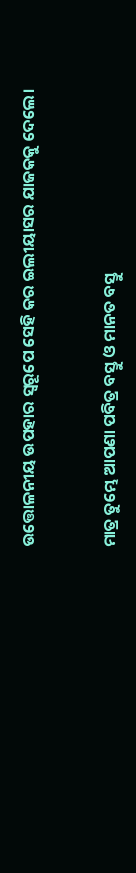ଉତ୍ତୋଳନୀୟ ଉପହାର ସ୍ଵରୂପେ ସେହି କର ଇଲୀୟାସର ଯାଜକକୁ ଦେଲେ।


ମାତ୍ର ତୁମ୍ଭେ ଆପଣା ପବିତ୍ର ବସ୍ତୁ ଓ ମାନତ ବସ୍ତୁ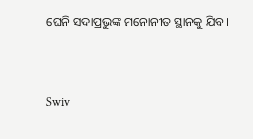ଘେନି ସଦାପ୍ରଭୁଙ୍କ ମନୋନୀତ ସ୍ଥାନକୁ ଯିବ।


Swiv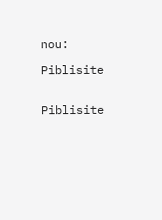nou:

Piblisite


Piblisite